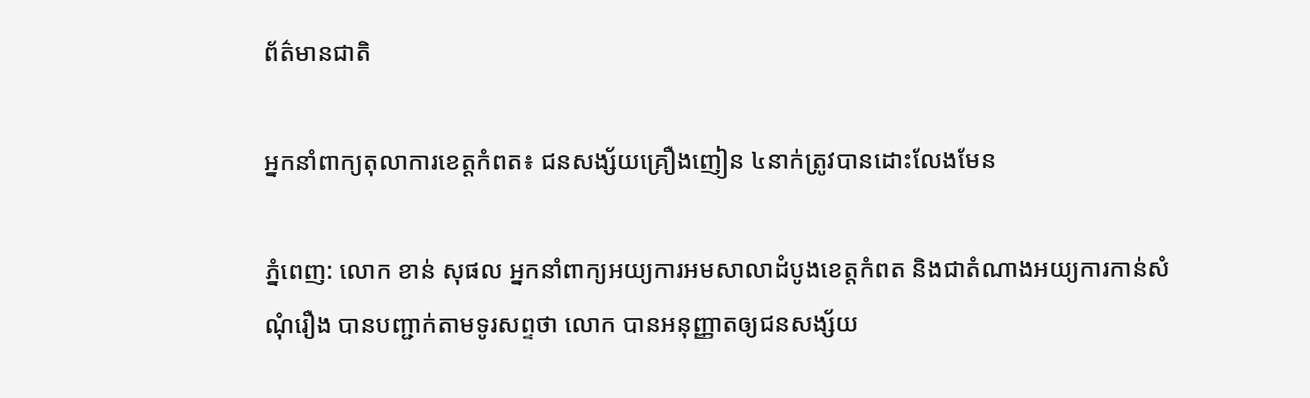ព័ត៌មានជាតិ

អ្នកនាំពាក្យតុលាការខេត្តកំពត៖ ជនសង្ស័យគ្រឿងញៀន ៤នាក់ត្រូវបានដោះលែងមែន

ភ្នំពេញ: លោក ខាន់ សុផល អ្នកនាំពាក្យអយ្យការអមសាលាដំបូងខេត្តកំពត និងជាតំណាងអយ្យការកាន់សំណុំរឿង បានបញ្ជាក់តាមទូរសព្ទថា លោក បានអនុញ្ញាតឲ្យជនសង្ស័យ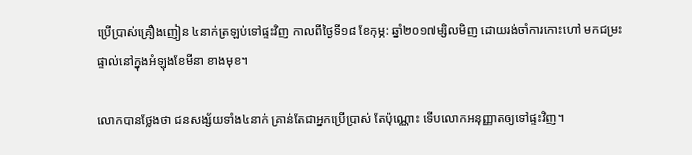ប្រើប្រាស់គ្រឿងញៀន ៤នាក់ត្រឡប់ទៅផ្ទះវិញ កាលពីថ្ងៃទី១៨ ខែកុម្ភ: ឆ្នាំ២០១៧ម្សិលមិញ ដោយរង់ចាំការកោះហៅ មកជម្រះផ្ទាល់នៅក្នុងអំឡុងខែមីនា ខាងមុខ។

លោកបានថ្លែងថា ជនសង្ស័យទាំង៤នាក់ គ្រាន់តែជាអ្នកប្រើប្រាស់ តែប៉ុណ្ណោះ ទើបលោកអនុញ្ញាតឲ្យទៅផ្ទះវិញ។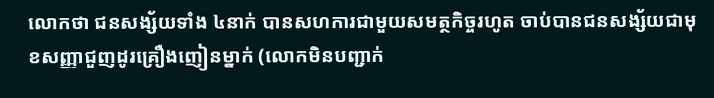លោកថា ជនសង្ស័យទាំង ៤នាក់ បានសហការជាមួយសមត្ថកិច្ចរហូត ចាប់បានជនសង្ស័យជាមុខសញ្ញាជួញដូរគ្រឿងញៀនម្នាក់ (លោកមិនបញ្ជាក់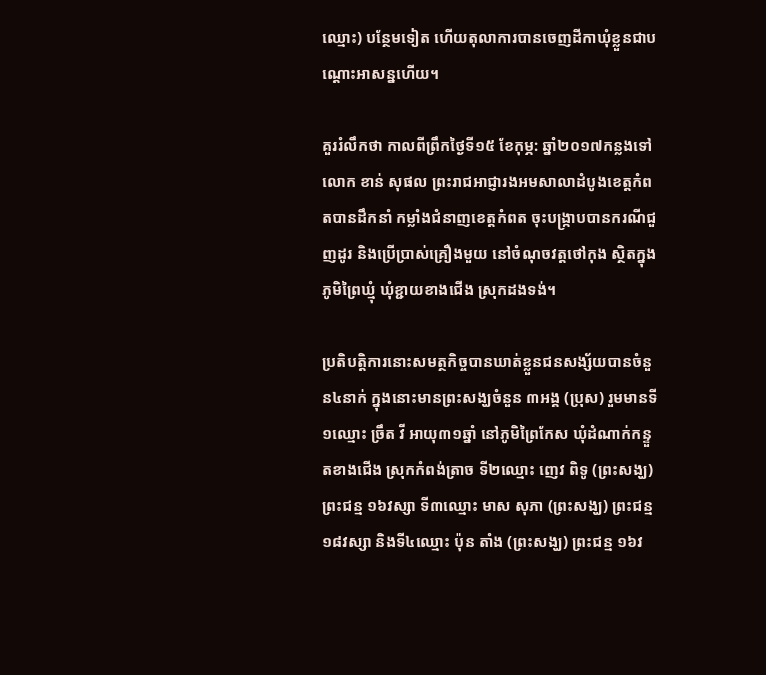ឈ្មោះ) បន្ថែមទៀត ហើយតុលាការបានចេញដីកាឃុំខ្លួនជាបណ្ដោះអាសន្នហើយ។

គួររំលឹកថា កាលពីព្រឹកថ្ងៃទី១៥ ខែកុម្ភ: ឆ្នាំ២០១៧កន្លងទៅ លោក ខាន់ សុផល ព្រះរាជអាជ្ញារងអមសាលាដំបូងខេត្តកំពតបានដឹកនាំ កម្លាំងជំនាញខេត្តកំពត ចុះបង្ក្រាបបានករណីជួញដូរ និងប្រើប្រាស់គ្រឿងមួយ នៅចំណុចវត្តថៅកុង ស្ថិតក្នុងភូមិព្រៃឃ្មុំ ឃុំខ្ជាយខាងជើង ស្រុកដងទង់។

ប្រតិបត្តិការនោះសមត្ថកិច្ចបានឃាត់ខ្លួនជនសង្ស័យបានចំនួន៤នាក់ ក្នុងនោះមានព្រះសង្ឃចំនួន ៣អង្គ (ប្រុស) រួមមានទី១ឈ្មោះ ច្រឹត វី អាយុ៣១ឆ្នាំ នៅភូមិព្រៃកែស ឃុំដំណាក់កន្ទួតខាងជើង ស្រុកកំពង់ត្រាច ទី២ឈ្មោះ ញេវ ពិទូ (ព្រះសង្ឃ) ព្រះជន្ម ១៦វស្សា ទី៣ឈ្មោះ មាស សុភា (ព្រះសង្ឃ) ព្រះជន្ម១៨វស្សា និងទី៤ឈ្មោះ ប៉ុន តាំង (ព្រះសង្ឃ) ព្រះជន្ម ១៦វ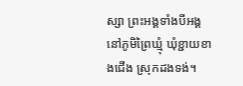ស្សា ព្រះអង្គទាំងបីអង្គនៅភូមិព្រៃឃ្មុំ ឃុំខ្ជាយខាងជើង ស្រុកដងទង់។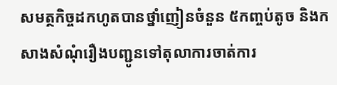សមត្ថកិច្ចដកហូតបានថ្នាំញៀនចំនួន ៥កញ្ចប់តូច និងកសាងសំណុំរឿងបញ្ជូនទៅតុលាការចាត់ការ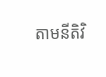តាមនីតិវិ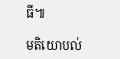ធី៕

មតិយោបល់